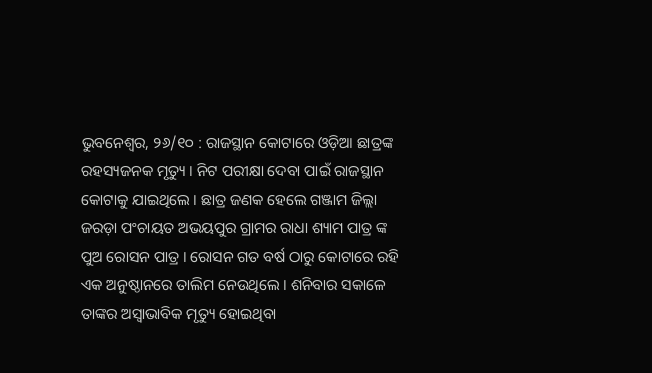ଭୁବନେଶ୍ୱର, ୨୬/୧୦ : ରାଜସ୍ଥାନ କୋଟାରେ ଓଡ଼ିଆ ଛାତ୍ରଙ୍କ ରହସ୍ୟଜନକ ମୃତ୍ୟୁ । ନିଟ ପରୀକ୍ଷା ଦେବା ପାଇଁ ରାଜସ୍ଥାନ କୋଟାକୁ ଯାଇଥିଲେ । ଛାତ୍ର ଜଣକ ହେଲେ ଗଞ୍ଜାମ ଜିଲ୍ଲା ଜରଡ଼ା ପଂଚାୟତ ଅଭୟପୁର ଗ୍ରାମର ରାଧା ଶ୍ୟାମ ପାତ୍ର ଙ୍କ ପୁଅ ରୋସନ ପାତ୍ର । ରୋସନ ଗତ ବର୍ଷ ଠାରୁ କୋଟାରେ ରହି ଏକ ଅନୁଷ୍ଠାନରେ ତାଲିମ ନେଉଥିଲେ । ଶନିବାର ସକାଳେ ତାଙ୍କର ଅସ୍ୱାଭାବିକ ମୃତ୍ୟୁ ହୋଇଥିବା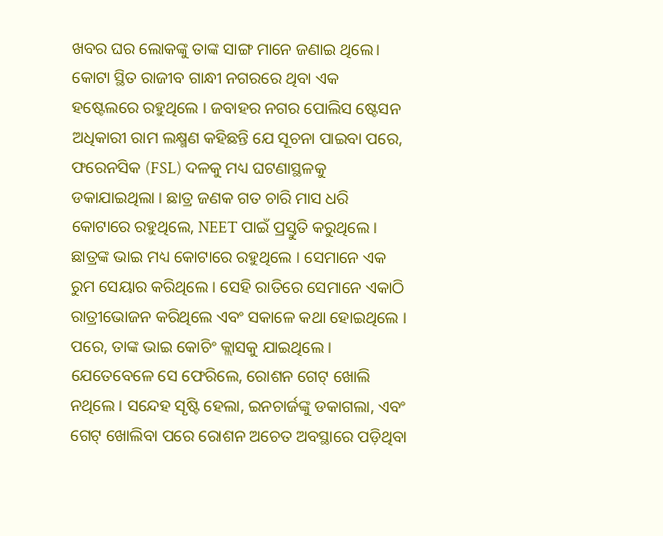ଖବର ଘର ଲୋକଙ୍କୁ ତାଙ୍କ ସାଙ୍ଗ ମାନେ ଜଣାଇ ଥିଲେ। କୋଟା ସ୍ଥିତ ରାଜୀବ ଗାନ୍ଧୀ ନଗରରେ ଥିବା ଏକ ହଷ୍ଟେଲରେ ରହୁଥିଲେ । ଜବାହର ନଗର ପୋଲିସ ଷ୍ଟେସନ ଅଧିକାରୀ ରାମ ଲକ୍ଷ୍ମଣ କହିଛନ୍ତି ଯେ ସୂଚନା ପାଇବା ପରେ, ଫରେନସିକ (FSL) ଦଳକୁ ମଧ୍ୟ ଘଟଣାସ୍ଥଳକୁ ଡକାଯାଇଥିଲା । ଛାତ୍ର ଜଣକ ଗତ ଚାରି ମାସ ଧରି କୋଟାରେ ରହୁଥିଲେ, NEET ପାଇଁ ପ୍ରସ୍ତୁତି କରୁଥିଲେ । ଛାତ୍ରଙ୍କ ଭାଇ ମଧ୍ୟ କୋଟାରେ ରହୁଥିଲେ । ସେମାନେ ଏକ ରୁମ ସେୟାର କରିଥିଲେ । ସେହି ରାତିରେ ସେମାନେ ଏକାଠି ରାତ୍ରୀଭୋଜନ କରିଥିଲେ ଏବଂ ସକାଳେ କଥା ହୋଇଥିଲେ । ପରେ, ତାଙ୍କ ଭାଇ କୋଚିଂ କ୍ଲାସକୁ ଯାଇଥିଲେ । ଯେତେବେଳେ ସେ ଫେରିଲେ, ରୋଶନ ଗେଟ୍ ଖୋଲି ନଥିଲେ । ସନ୍ଦେହ ସୃଷ୍ଟି ହେଲା, ଇନଚାର୍ଜଙ୍କୁ ଡକାଗଲା, ଏବଂ ଗେଟ୍ ଖୋଲିବା ପରେ ରୋଶନ ଅଚେତ ଅବସ୍ଥାରେ ପଡ଼ିଥିବା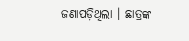ଜଣାପଡ଼ିଥିଲା । ଛାତ୍ରଙ୍କ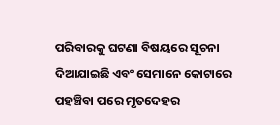ପରିବାରକୁ ଘଟଣା ବିଷୟରେ ସୂଚନା ଦିଆଯାଇଛି ଏବଂ ସେମାନେ କୋଟାରେ ପହଞ୍ଚିବା ପରେ ମୃତଦେହର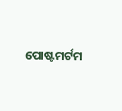ପୋଷ୍ଟମର୍ଟମ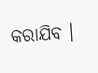କରାଯିବ ।